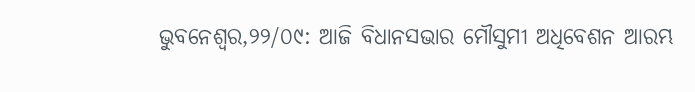ଭୁବନେଶ୍ୱର,୨୨/୦୯: ଆଜି ବିଧାନସଭାର ମୌସୁମୀ ଅଧିବେଶନ ଆରମ୍ଭ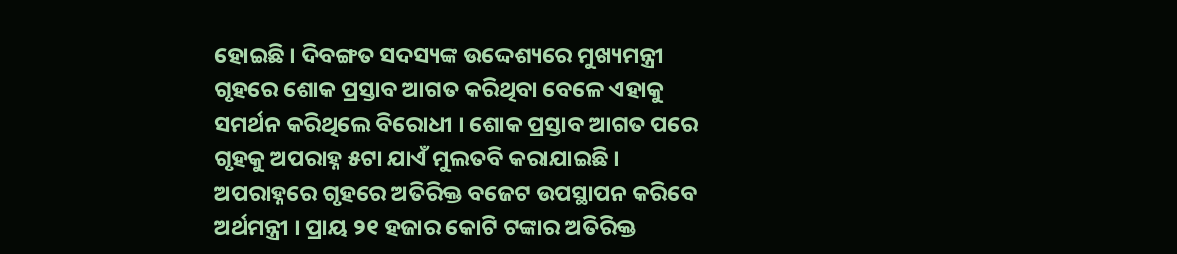ହୋଇଛି । ଦିବଙ୍ଗତ ସଦସ୍ୟଙ୍କ ଉଦ୍ଦେଶ୍ୟରେ ମୁଖ୍ୟମନ୍ତ୍ରୀ ଗୃହରେ ଶୋକ ପ୍ରସ୍ତାବ ଆଗତ କରିଥିବା ବେଳେ ଏହାକୁ ସମର୍ଥନ କରିଥିଲେ ବିରୋଧୀ । ଶୋକ ପ୍ରସ୍ତାବ ଆଗତ ପରେ ଗୃହକୁ ଅପରାହ୍ନ ୫ଟା ଯାଏଁ ମୁଲତବି କରାଯାଇଛି । ଅପରାହ୍ନରେ ଗୃହରେ ଅତିରିକ୍ତ ବଜେଟ ଉପସ୍ଥାପନ କରିବେ ଅର୍ଥମନ୍ତ୍ରୀ । ପ୍ରାୟ ୨୧ ହଜାର କୋଟି ଟଙ୍କାର ଅତିରିକ୍ତ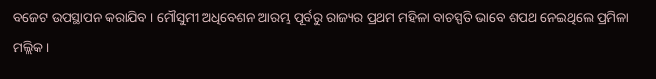ବଜେଟ ଉପସ୍ଥାପନ କରାଯିବ । ମୌସୁମୀ ଅଧିବେଶନ ଆରମ୍ଭ ପୂର୍ବରୁ ରାଜ୍ୟର ପ୍ରଥମ ମହିଳା ବାଚସ୍ପତି ଭାବେ ଶପଥ ନେଇଥିଲେ ପ୍ରମିଳା ମଲ୍ଲିକ ।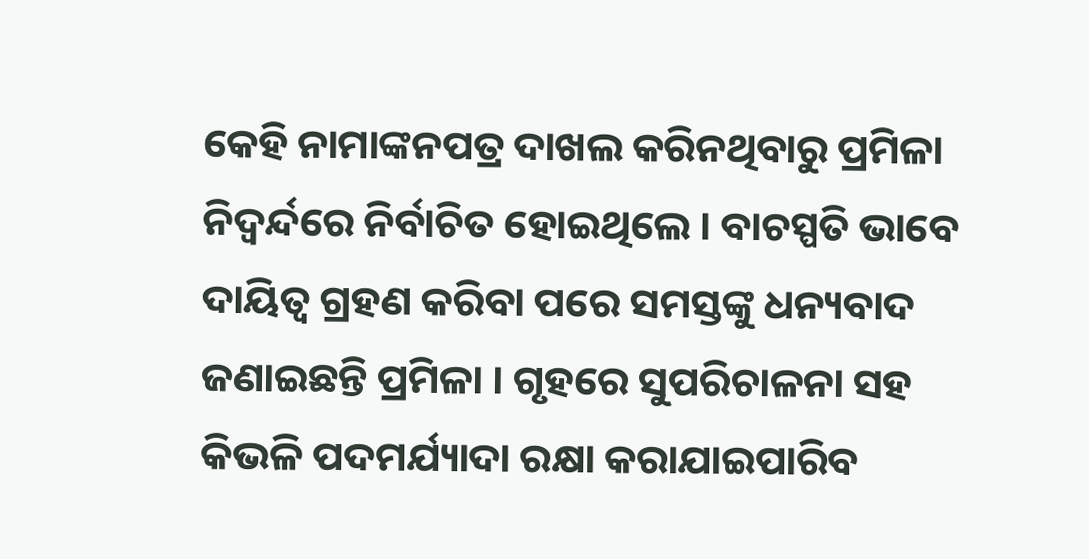କେହି ନାମାଙ୍କନପତ୍ର ଦାଖଲ କରିନଥିବାରୁ ପ୍ରମିଳା ନିଦ୍ୱର୍ନ୍ଦରେ ନିର୍ବାଚିତ ହୋଇଥିଲେ । ବାଚସ୍ପତି ଭାବେ ଦାୟିତ୍ୱ ଗ୍ରହଣ କରିବା ପରେ ସମସ୍ତଙ୍କୁ ଧନ୍ୟବାଦ ଜଣାଇଛନ୍ତି ପ୍ରମିଳା । ଗୃହରେ ସୁପରିଚାଳନା ସହ କିଭଳି ପଦମର୍ଯ୍ୟାଦା ରକ୍ଷା କରାଯାଇପାରିବ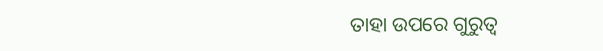ତାହା ଉପରେ ଗୁରୁତ୍ୱ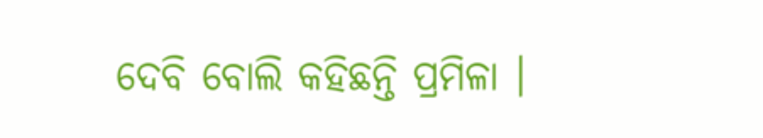ଦେବି ବୋଲି କହିଛନ୍ତି ପ୍ରମିଳା ।